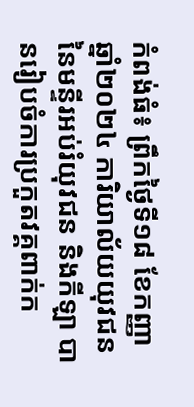កំពង់ធំ៖ ព្រឹកថ្ងៃទី១៨ ខែកញ្ញា ឆ្នាំ២០២៤ ការិយាល័យយុវជន នៃមន្ទីរអប់រំយុវជន និងកីឡា បានរៀបចំការប្រកួតវគ្គពាក់ក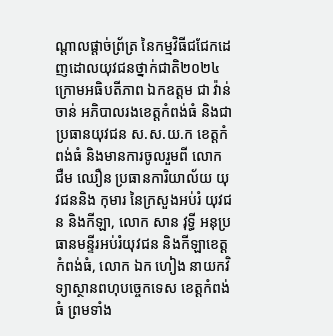ណ្តាលផ្តាច់ព្រ័ត្រ នៃកម្មវិធីជជែកដេញដោលយុវជនថ្នាក់ជាតិ២០២៤ ក្រោមអធិបតីភាព ឯកឧត្តម ជា វ៉ាន់ចាន់ អភិបាលរងខេត្តកំពង់ធំ និងជាប្រធានយុវជន ស.ស.យ.ក ខេត្តកំពង់ធំ និងមានការចូលរួមពី លោក ជឺម ឈឿន ប្រធានការិយាល័យ យុវជននិង កុមារ នៃក្រសួងអប់រំ យុវជន និងកីឡា, លោក សាន វុទ្ធី អនុប្រធានមន្ទីរអប់រំយុវជន និងកីឡាខេត្តកំពង់ធំ, លោក ឯក ហៀង នាយកវិទ្យាស្ថានពហុបច្ចេកទេស ខេត្តកំពង់ធំ ព្រមទាំង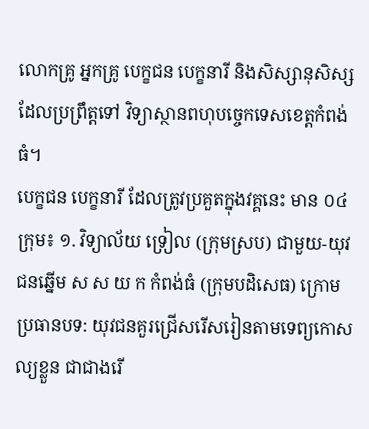លោកគ្រូ អ្នកគ្រូ បេក្ខជន បេក្ខនារី និងសិស្សានុសិស្ស ដែលប្រព្រឹត្តទៅ វិទ្យាស្ថានពហុបច្ចេកទេសខេត្តកំពង់ធំ។
បេក្ខជន បេក្ខនារី ដែលត្រូវប្រគួតក្នុងវគ្គនេះ មាន ០៤ក្រុម៖ ១. វិទ្យាល័យ ទ្រៀល (ក្រុមស្រប) ជាមួយ-យុវជនឆ្នើម ស ស យ ក កំពង់ធំ (ក្រុមបដិសេធ) ក្រោមប្រធានបទ: យុវជនគួរជ្រើសរើសរៀនតាមទេព្យកោសល្យខ្លួន ជាជាងរើ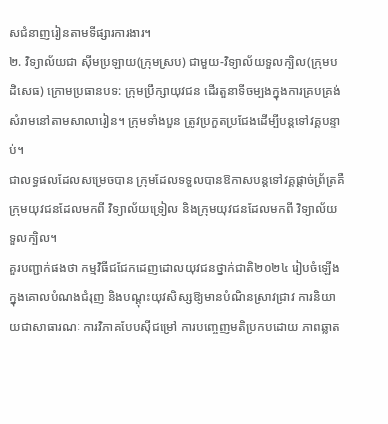សជំនាញរៀនតាមទីផ្សារការងារ។
២. វិទ្យាល័យជា ស៊ីមប្រឡាយ(ក្រុមស្រប) ជាមួយ-វិទ្យាល័យទួលក្បិល(ក្រុមបដិសេធ) ក្រោមប្រធានបទ: ក្រុមប្រឹក្សាយុវជន ដើរតួនាទីចម្បងក្នុងការគ្របគ្រង់សំរាមនៅតាមសាលារៀន។ ក្រុមទាំងបួន ត្រូវប្រកួតប្រជែងដើម្បីបន្តទៅវគ្គបន្ទាប់។
ជាលទ្ធផលដែលសម្រេចបាន ក្រុមដែលទទួលបានឱកាសបន្តទៅវគ្គផ្ដាច់ព្រ័ត្រគឺ ក្រុមយុវជនដែលមកពី វិទ្យាល័យទ្រៀល និងក្រុមយុវជនដែលមកពី វិទ្យាល័យទួលក្បិល។
គួរបញ្ជាក់ផងថា កម្មវិធីជជែកដេញដោលយុវជនថ្នាក់ជាតិ២០២៤ រៀបចំឡើងក្នុងគោលបំណងជំរុញ និងបណ្តុះយុវសិស្សឱ្យមានបំណិនស្រាវជ្រាវ ការនិយាយជាសាធារណៈ ការវិភាគបែបស៊ីជម្រៅ ការបញ្ចេញមតិប្រកបដោយ ភាពឆ្លាត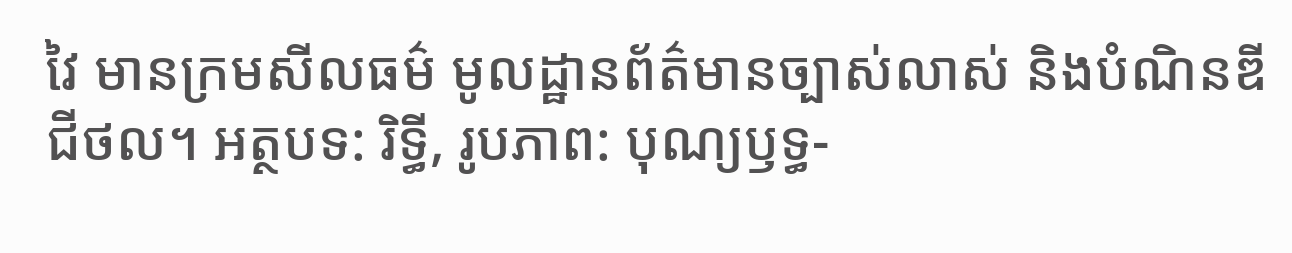វៃ មានក្រមសីលធម៌ មូលដ្ឋានព័ត៌មានច្បាស់លាស់ និងបំណិនឌីជីថល។ អត្ថបទ: រិទ្ធី, រូបភាព: បុណ្យឫទ្ធ-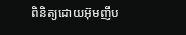ពិនិត្យដោយអ៊ុមញឹប